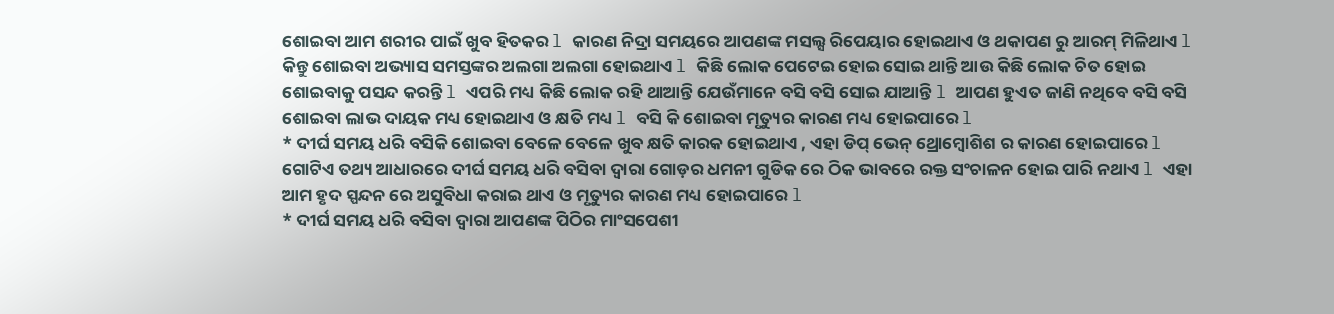ଶୋଇବା ଆମ ଶରୀର ପାଇଁ ଖୁବ ହିତକର l କାରଣ ନିଦ୍ରା ସମୟରେ ଆପଣଙ୍କ ମସଲ୍ସ ରିପେୟାର ହୋଇଥାଏ ଓ ଥକାପଣ ରୁ ଆରମ୍ ମିଳିଥାଏ l କିନ୍ତୁ ଶୋଇବା ଅଭ୍ୟାସ ସମସ୍ତଙ୍କର ଅଲଗା ଅଲଗା ହୋଇଥାଏ l କିଛି ଲୋକ ପେଟେଇ ହୋଇ ସୋଇ ଥାନ୍ତି ଆଉ କିଛି ଲୋକ ଚିତ ହୋଇ ଶୋଇବାକୁ ପସନ୍ଦ କରନ୍ତି l ଏପରି ମଧ୍ୟ କିଛି ଲୋକ ରହି ଥାଆନ୍ତି ଯେଉଁମାନେ ବସି ବସି ସୋଇ ଯାଆନ୍ତି l ଆପଣ ହୁଏତ ଜାଣି ନଥିବେ ବସି ବସି ଶୋଇବା ଲାଭ ଦାୟକ ମଧ୍ୟ ହୋଇଥାଏ ଓ କ୍ଷତି ମଧ୍ୟ l ବସି କି ଶୋଇବା ମୃତ୍ୟୁର କାରଣ ମଧ୍ୟ ହୋଇପାରେ l
* ଦୀର୍ଘ ସମୟ ଧରି ବସିକି ଶୋଇବା ବେଳେ ବେଳେ ଖୁବ କ୍ଷତି କାରକ ହୋଇଥାଏ , ଏହା ଡିପ୍ ଭେନ୍ ଥ୍ରୋମ୍ବୋଶିଶ ର କାରଣ ହୋଇପାରେ l ଗୋଟିଏ ତଥ୍ୟ ଆଧାରରେ ଦୀର୍ଘ ସମୟ ଧରି ବସିବା ଦ୍ୱାରା ଗୋଡ଼ର ଧମନୀ ଗୁଡିକ ରେ ଠିକ ଭାବରେ ରକ୍ତ ସଂଚାଳନ ହୋଇ ପାରି ନଥାଏ l ଏହା ଆମ ହୃଦ ସ୍ପନ୍ଦନ ରେ ଅସୁବିଧା କରାଇ ଥାଏ ଓ ମୃତ୍ୟୁର କାରଣ ମଧ୍ୟ ହୋଇପାରେ l
* ଦୀର୍ଘ ସମୟ ଧରି ବସିବା ଦ୍ୱାରା ଆପଣଙ୍କ ପିଠିର ମାଂସପେଶୀ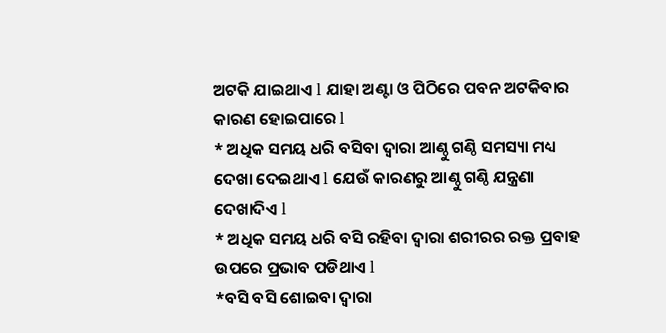ଅଟକି ଯାଇଥାଏ l ଯାହା ଅଣ୍ଟା ଓ ପିଠିରେ ପବନ ଅଟକିବାର କାରଣ ହୋଇପାରେ l
* ଅଧିକ ସମୟ ଧରି ବସିବା ଦ୍ୱାରା ଆଣ୍ଠୁ ଗଣ୍ଠି ସମସ୍ୟା ମଧ୍ୟ ଦେଖା ଦେଇଥାଏ l ଯେଉଁ କାରଣରୁ ଆଣ୍ଠୁ ଗଣ୍ଠି ଯନ୍ତ୍ରଣା ଦେଖାଦିଏ l
* ଅଧିକ ସମୟ ଧରି ବସି ରହିବା ଦ୍ୱାରା ଶରୀରର ରକ୍ତ ପ୍ରବାହ ଉପରେ ପ୍ରଭାବ ପଡିଥାଏ l
*ବସି ବସି ଶୋଇବା ଦ୍ୱାରା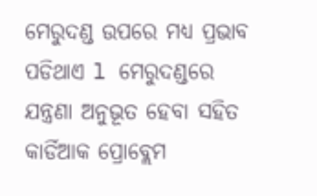ମେରୁଦଣ୍ଡ ଉପରେ ମଧ୍ୟ ପ୍ରଭାବ ପଡିଥାଏ l ମେରୁଦଣ୍ଡରେ ଯନ୍ତ୍ରଣା ଅନୁଭୂତ ହେବା ସହିତ କାର୍ଡିଆକ ପ୍ରୋବ୍ଲେମ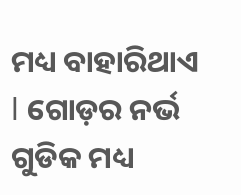ମଧ୍ୟ ବାହାରିଥାଏ l ଗୋଡ଼ର ନର୍ଭ ଗୁଡିକ ମଧ୍ୟ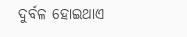ଦୁର୍ବଳ ହୋଇଥାଏ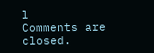l
Comments are closed.